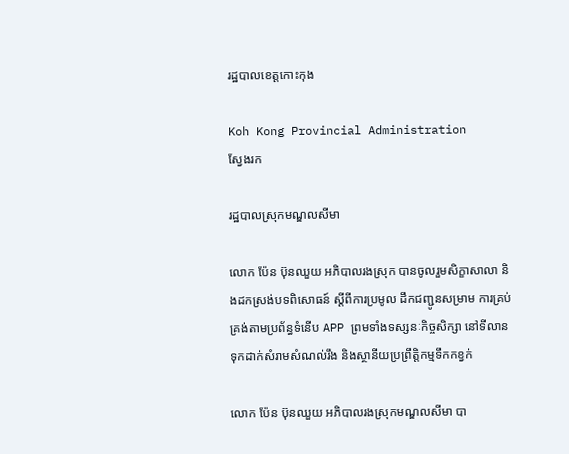រដ្ឋបាលខេត្តកោះកុង

Koh Kong Provincial Administration
ស្វែងរក

រដ្ឋបាលស្រុកមណ្ឌលសីមា

លោក ប៉ែន ប៊ុនឈួយ អភិបាលរងស្រុក បានចូលរួមសិក្ខាសាលា និងដកស្រង់បទពិសោធន៍ ស្តីពីការប្រមូល ដឹកជញ្ជូនសម្រាម ការគ្រប់គ្រង់តាមប្រព័ន្ធទំនើប APP ព្រមទាំងទស្សនៈកិច្ចសិក្សា នៅទីលានទុកដាក់សំរាមសំណល់រឹង និងស្ថានីយប្រព្រឹត្តិកម្មទឹកកខ្វក់

លោក ប៉ែន ប៊ុនឈួយ អភិបាលរងស្រុកមណ្ឌលសីមា បា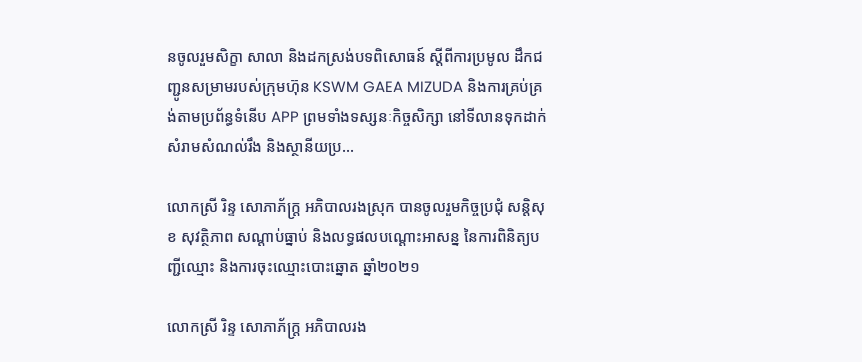នចូលរួមសិក្ខា សាលា និងដកស្រង់បទពិសោធន៍ ស្តីពីការប្រមូល ដឹកជញ្ជូនសម្រាមរបស់ក្រុមហ៊ុន KSWM GAEA MIZUDA និងការគ្រប់គ្រង់តាមប្រព័ន្ធទំនើប APP ព្រមទាំងទស្សនៈកិច្ចសិក្សា នៅទីលានទុកដាក់សំរាមសំណល់រឹង និងស្ថានីយប្រ...

លោកស្រី រិន្ទ សោភាភ័ក្រ្ត អភិបាលរងស្រុក បានចូលរួមកិច្ចប្រជុំ សន្តិសុខ សុវត្ថិភាព សណ្ដាប់ធ្នាប់ និងលទ្ធផលបណ្ដោះអាសន្ន នៃការពិនិត្យបញ្ជីឈ្មោះ និងការចុះឈ្មោះបោះឆ្នោត ឆ្នាំ២០២១

លោកស្រី រិន្ទ សោភាភ័ក្រ្ត អភិបាលរង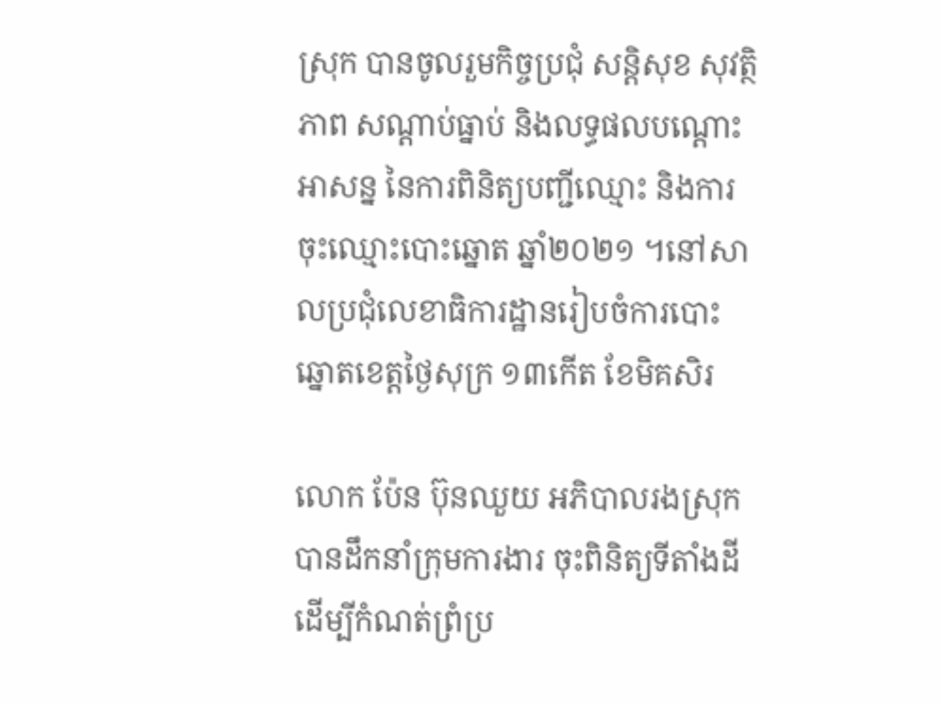ស្រុក បានចូលរួមកិច្ចប្រជុំ សន្តិសុខ សុវត្ថិភាព សណ្ដាប់ធ្នាប់ និងលទ្ធផលបណ្ដោះអាសន្ន នៃការពិនិត្យបញ្ជីឈ្មោះ និងការចុះឈ្មោះបោះឆ្នោត ឆ្នាំ២០២១ ។នៅសាលប្រជុំលេខាធិការដ្ឋានរៀបចំការបោះឆ្នោតខេត្តថ្ងៃសុក្រ ១៣កើត ខែមិគសិរ

លោក ប៉ែន ប៊ុនឈួយ អភិបាលរងស្រុក បានដឹកនាំក្រុមការងារ ចុះពិនិត្យទីតាំងដី ដើម្បីកំណត់ព្រំប្រ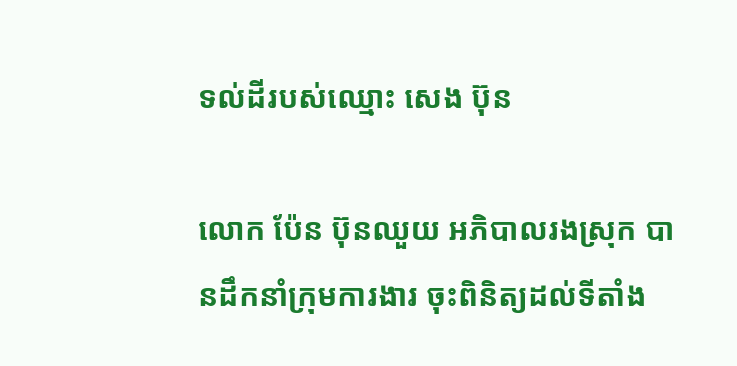ទល់ដីរបស់ឈ្មោះ សេង ប៊ុន

លោក ប៉ែន ប៊ុនឈួយ អភិបាលរងស្រុក បានដឹកនាំក្រុមការងារ ចុះពិនិត្យដល់ទីតាំង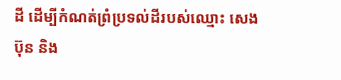ដី ដើម្បីកំណត់ព្រំប្រទល់ដីរបស់ឈ្មោះ សេង ប៊ុន និង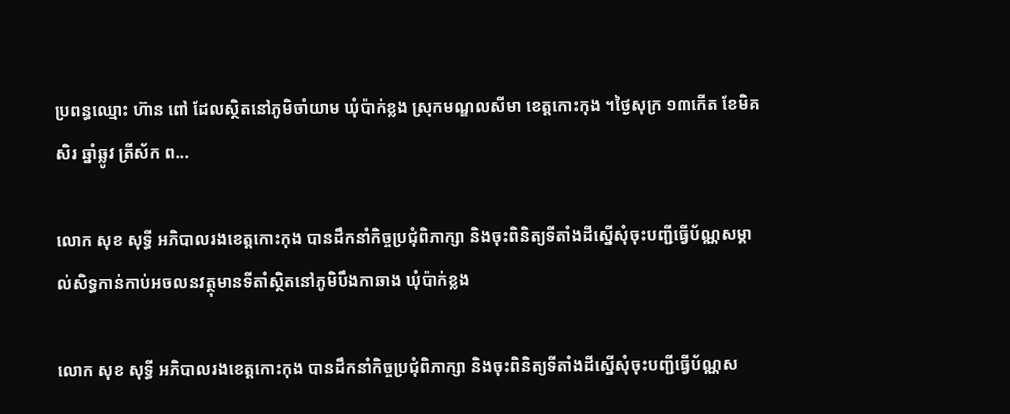ប្រពន្ធឈ្មោះ ហ៊ាន ពៅ ដែលស្ថិតនៅភូមិចាំយាម ឃុំប៉ាក់ខ្លង ស្រុកមណ្ឌលសីមា ខេត្តកោះកុង ។ថ្ងៃសុក្រ ១៣កើត ខែមិគសិរ ឆ្នាំឆ្លូវ ត្រីស័ក ព...

លោក សុខ សុទ្ធី អភិបាលរងខេត្តកោះកុង បានដឹកនាំកិច្ចប្រជុំពិភាក្សា និងចុះពិនិត្យទីតាំងដីស្នើសុំចុះបញ្ជីធ្វើប័ណ្ណសម្គាល់សិទ្ធកាន់កាប់អចលនវត្ថុមានទីតាំស្ថិតនៅភូមិបឹងកាឆាង ឃុំប៉ាក់ខ្លង

លោក សុខ សុទ្ធី អភិបាលរងខេត្តកោះកុង បានដឹកនាំកិច្ចប្រជុំពិភាក្សា និងចុះពិនិត្យទីតាំងដីស្នើសុំចុះបញ្ជីធ្វើប័ណ្ណស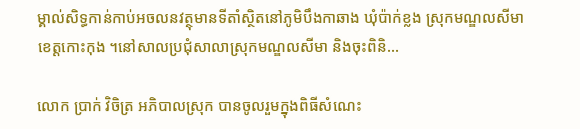ម្គាល់សិទ្ធកាន់កាប់អចលនវត្ថុមានទីតាំស្ថិតនៅភូមិបឹងកាឆាង ឃុំប៉ាក់ខ្លង ស្រុកមណ្ឌលសីមា ខេត្តកោះកុង ។នៅសាលប្រជុំសាលាស្រុកមណ្ឌលសីមា និងចុះពិនិ...

លោក ប្រាក់ វិចិត្រ អភិបាលស្រុក បានចូលរួមក្នុងពិធីសំណេះ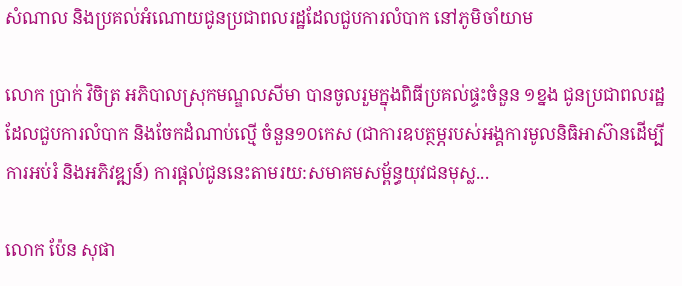សំណាល និងប្រគល់អំណោយជូនប្រជាពលរដ្ឋដែលជួបការលំបាក នៅភូមិចាំយាម

លោក ប្រាក់ វិចិត្រ អភិបាលស្រុកមណ្ឌលសីមា បានចូលរួមក្នុងពិធីប្រគល់ផ្ទះចំនួន ១ខ្នង ជូនប្រជាពលរដ្ឋដែលជួបការលំបាក និងចែកដំណាប់ល្មើ ចំនួន១០កេស (ជាការឧបត្ថម្ភរបស់អង្គការមូលនិធិអាស៊ានដើម្បីការអប់រំ និងអភិវឌ្ឍន៍) ការផ្ដល់ជូននេះតាមរយ:សមាគមសម័្ពន្ធយុវជនមុស្ល...

លោក ប៉ែន សុផា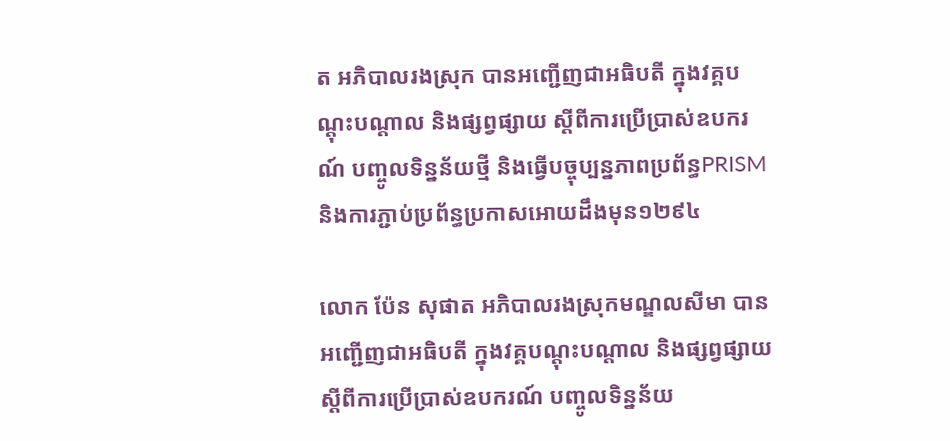ត អភិបាលរងស្រុក បានអញ្ជើញជាអធិបតី ក្នុងវគ្គបណ្តុះបណ្តាល និងផ្សព្វផ្សាយ ស្ដីពីការប្រើប្រាស់ឧបករណ៍ បញ្ចូលទិន្នន័យថ្មី និងធ្វើបច្ចុប្បន្នភាពប្រព័ន្ធPRISM និងការភ្ជាប់ប្រព័ន្ធប្រកាសអោយដឹងមុន១២៩៤

លោក ប៉ែន សុផាត អភិបាលរងស្រុកមណ្ឌលសីមា បានអញ្ជើញជាអធិបតី ក្នុងវគ្គបណ្តុះបណ្តាល និងផ្សព្វផ្សាយ ស្ដីពីការប្រើប្រាស់ឧបករណ៍ បញ្ចូលទិន្នន័យ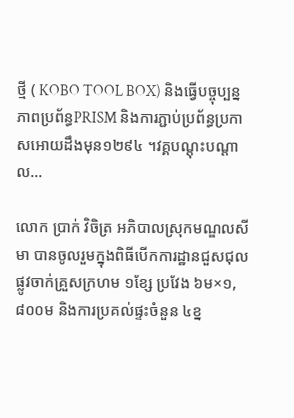ថ្មី ( KOBO TOOL BOX) និងធ្វើបច្ចុប្បន្នភាពប្រព័ន្ធPRISM និងការភ្ជាប់ប្រព័ន្ធប្រកាសអោយដឹងមុន១២៩៤ ។វគ្គបណ្តុះបណ្តាល...

លោក ប្រាក់ វិចិត្រ អភិបាលស្រុកមណ្ឌលសីមា បានចូលរួមក្នុងពិធីបើកការដ្ឋានជួសជុលផ្លូវចាក់គ្រួសក្រហម ១ខ្សែ ប្រវែង ៦ម×១,៨០០ម និងការប្រគល់ផ្ទះចំនួន ៤ខ្ន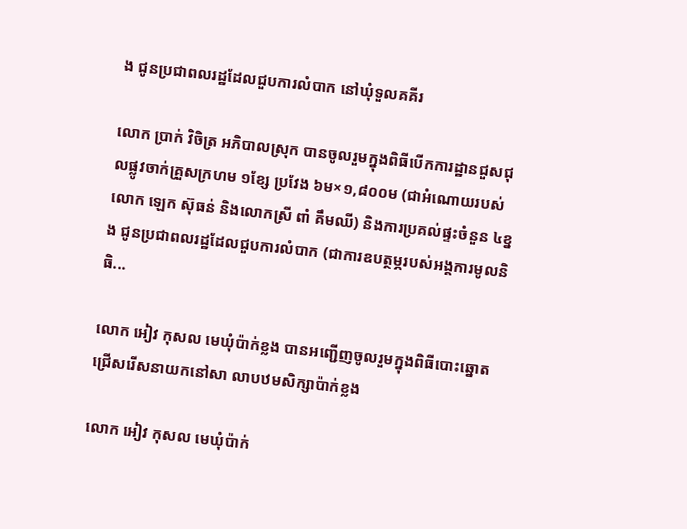ង ជូនប្រជាពលរដ្ឋដែលជួបការលំបាក នៅឃុំទួលគគីរ

លោក ប្រាក់ វិចិត្រ អភិបាលស្រុក បានចូលរួមក្នុងពិធីបើកការដ្ឋានជួសជុលផ្លូវចាក់គ្រួសក្រហម ១ខ្សែ ប្រវែង ៦ម×១,៨០០ម (ជាអំណោយរបស់លោក ឡេក ស៊ុធន់ និងលោកស្រី ពាំ គឹមឈី) និងការប្រគល់ផ្ទះចំនួន ៤ខ្នង ជូនប្រជាពលរដ្ឋដែលជួបការលំបាក (ជាការឧបត្ថម្ភរបស់អង្គការមូលនិធិ...

លោក អៀវ កុសល មេឃុំប៉ាក់ខ្លង បានអញ្ជើញចូលរួមក្នុងពិធីបោះឆ្នោតជ្រើសរើសនាយកនៅសា លាបឋមសិក្សាប៉ាក់ខ្លង

លោក អៀវ កុសល មេឃុំប៉ាក់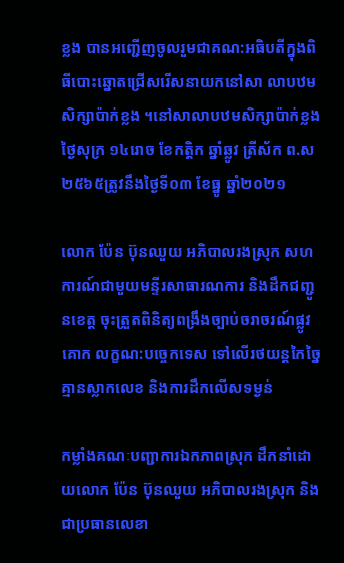ខ្លង បានអញ្ជើញចូលរួមជាគណ:អធិបតីក្នុងពិធីបោះឆ្នោតជ្រើសរើសនាយកនៅសា លាបឋមសិក្សាប៉ាក់ខ្លង ។នៅសាលាបឋមសិក្សាប៉ាក់ខ្លងថ្ងៃសុក្រ ១៤រោច ខែកត្តិក ឆ្នាំឆ្លូវ ត្រីស័ក ព.ស ២៥៦៥ត្រូវនឹងថ្ងៃទី០៣ ខែធ្នូ ឆ្នាំ២០២១

លោក ប៉ែន ប៊ុនឈួយ អភិបាលរងស្រុក សហការណ៍ជាមួយមន្ទីរសាធារណការ និងដឹកជញ្ជូនខេត្ត ចុះត្រួតពិនិត្យពង្រឹងច្បាប់ចរាចរណ៍ផ្លូវគោក លក្ខណ:បច្ចេកទេស ទៅលើរថយន្តកៃច្នៃគ្មានស្លាកលេខ និងការដឹកលើសទម្ងន់

កម្លាំងគណៈបញ្ជាការឯកភាពស្រុក ដឹកនាំដោយលោក ប៉ែន ប៊ុនឈួយ អភិបាលរងស្រុក និងជាប្រធានលេខា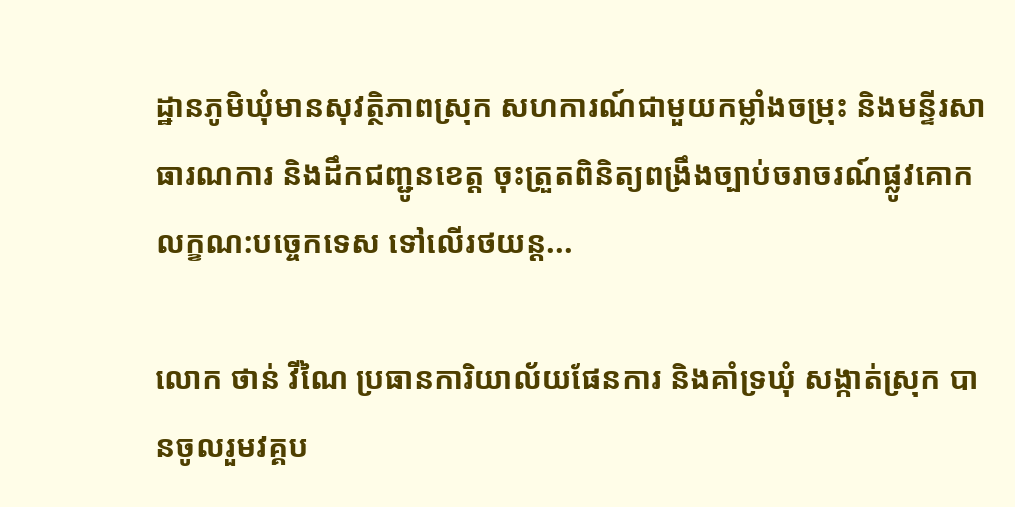ដ្ឋានភូមិឃុំមានសុវត្ថិភាពស្រុក សហការណ៍ជាមួយកម្លាំងចម្រុះ និងមន្ទីរសាធារណការ និងដឹកជញ្ជូនខេត្ត ចុះត្រួតពិនិត្យពង្រឹងច្បាប់ចរាចរណ៍ផ្លូវគោក លក្ខណ:បច្ចេកទេស ទៅលើរថយន្ត...

លោក ថាន់ វីណៃ ប្រធានការិយាល័យផែនការ និងគាំទ្រឃុំ សង្កាត់ស្រុក បានចូលរួមវគ្គប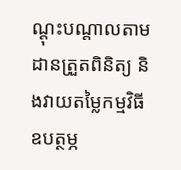ណ្ដុះបណ្ដាលតាមដានត្រួតពិនិត្យ និងវាយតម្លៃកម្មវិធីឧបត្ថម្ភ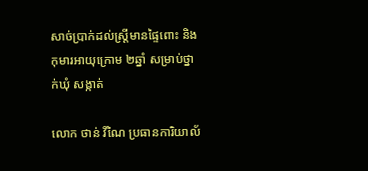សាច់ប្រាក់ដល់ស្រ្ដីមានផ្ទៃពោះ និងកុមារអាយុក្រោម ២ឆ្នាំ សម្រាប់ថ្នាក់ឃុំ សង្កាត់

លោក ថាន់ វីណៃ ប្រធានការិយាល័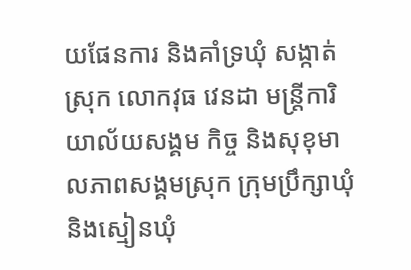យផែនការ និងគាំទ្រឃុំ សង្កាត់ស្រុក លោកវុធ វេនដា មន្រ្តីការិយាល័យសង្គម កិច្ច និងសុខុមាលភាពសង្គមស្រុក ក្រុមប្រឹក្សាឃុំ និងស្មៀនឃុំ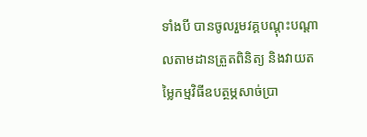ទាំងបី បានចូលរួមវគ្គបណ្ដុះបណ្ដាលតាមដានត្រួតពិនិត្យ និងវាយតម្លៃកម្មវិធីឧបត្ថម្ភសាច់ប្រា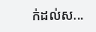ក់ដល់ស...